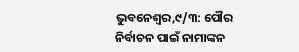ଭୁବନେଶ୍ୱର,୯/୩: ପୌର ନିର୍ବାଚନ ପାଇଁ ନାମାଙ୍କନ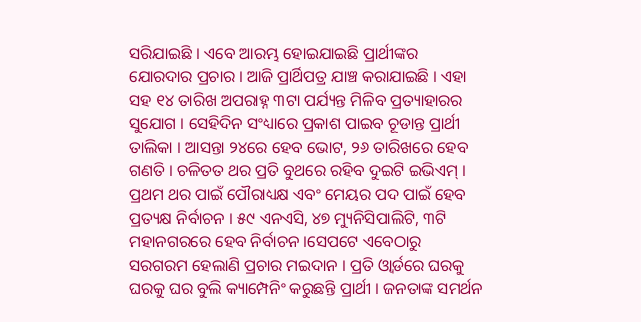ସରିଯାଇଛି । ଏବେ ଆରମ୍ଭ ହୋଇଯାଇଛି ପ୍ରାର୍ଥୀଙ୍କର ଯୋରଦାର ପ୍ରଚାର । ଆଜି ପ୍ରାର୍ଥିପତ୍ର ଯାଞ୍ଚ କରାଯାଇଛି । ଏହା ସହ ୧୪ ତାରିଖ ଅପରାହ୍ନ ୩ଟା ପର୍ଯ୍ୟନ୍ତ ମିଳିବ ପ୍ରତ୍ୟାହାରର ସୁଯୋଗ । ସେହିଦିନ ସଂଧ୍ୟାରେ ପ୍ରକାଶ ପାଇବ ଚୂଡାନ୍ତ ପ୍ରାର୍ଥୀ ତାଲିକା । ଆସନ୍ତା ୨୪ରେ ହେବ ଭୋଟ, ୨୬ ତାରିଖରେ ହେବ ଗଣତି । ଚଳିତତ ଥର ପ୍ରତି ବୁଥରେ ରହିବ ଦୁଇଟି ଇଭିଏମ୍ । ପ୍ରଥମ ଥର ପାଇଁ ପୌରାଧ୍ୟକ୍ଷ ଏବଂ ମେୟର ପଦ ପାଇଁ ହେବ ପ୍ରତ୍ୟକ୍ଷ ନିର୍ବାଚନ । ୫୯ ଏନଏସି, ୪୭ ମ୍ୟୁନିସିପାଲିଟି, ୩ଟି ମହାନଗରରେ ହେବ ନିର୍ବାଚନ ।ସେପଟେ ଏବେଠାରୁ ସରଗରମ ହେଲାଣି ପ୍ରଚାର ମଇଦାନ । ପ୍ରତି ଓ୍ୱାର୍ଡରେ ଘରକୁ ଘରକୁ ଘର ବୁଲି କ୍ୟାମ୍ପେନିଂ କରୁଛନ୍ତି ପ୍ରାର୍ଥୀ । ଜନତାଙ୍କ ସମର୍ଥନ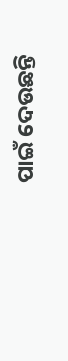ପାଇଁ ଦେଉଛନ୍ତି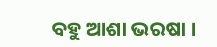ବହୁ ଆଶା ଭରଷା ।